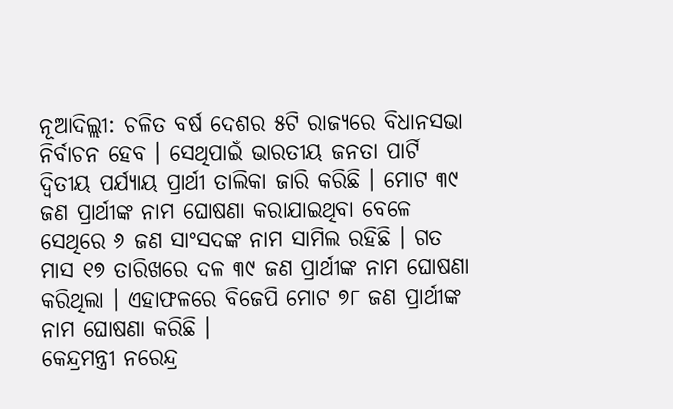ନୂଆଦିଲ୍ଲୀ: ଚଳିତ ବର୍ଷ ଦେଶର ୫ଟି ରାଜ୍ୟରେ ବିଧାନସଭା ନିର୍ବାଚନ ହେବ । ସେଥିପାଇଁ ଭାରତୀୟ ଜନତା ପାର୍ଟି ଦ୍ୱିତୀୟ ପର୍ଯ୍ୟାୟ ପ୍ରାର୍ଥୀ ତାଲିକା ଜାରି କରିଛି । ମୋଟ ୩୯ ଜଣ ପ୍ରାର୍ଥୀଙ୍କ ନାମ ଘୋଷଣା କରାଯାଇଥିବା ବେଳେ ସେଥିରେ ୬ ଜଣ ସାଂସଦଙ୍କ ନାମ ସାମିଲ ରହିଛି । ଗତ ମାସ ୧୭ ତାରିଖରେ ଦଳ ୩୯ ଜଣ ପ୍ରାର୍ଥୀଙ୍କ ନାମ ଘୋଷଣା କରିଥିଲା । ଏହାଫଳରେ ବିଜେପି ମୋଟ ୭୮ ଜଣ ପ୍ରାର୍ଥୀଙ୍କ ନାମ ଘୋଷଣା କରିଛି ।
କେନ୍ଦ୍ରମନ୍ତ୍ରୀ ନରେନ୍ଦ୍ର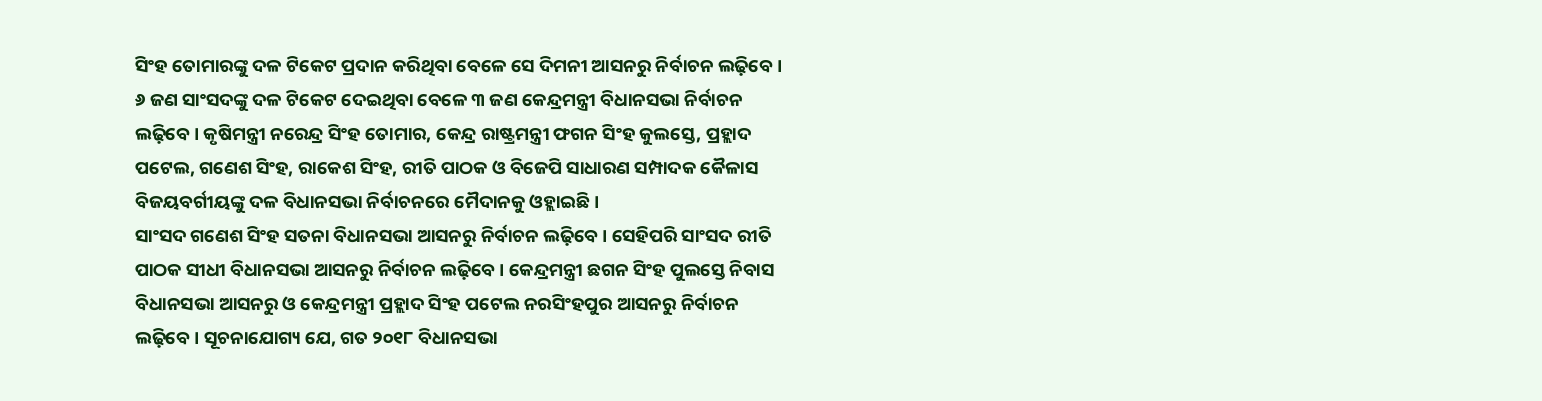ସିଂହ ତୋମାରଙ୍କୁ ଦଳ ଟିକେଟ ପ୍ରଦାନ କରିଥିବା ବେଳେ ସେ ଦିମନୀ ଆସନରୁ ନିର୍ବାଚନ ଲଢ଼ିବେ । ୬ ଜଣ ସାଂସଦଙ୍କୁ ଦଳ ଟିକେଟ ଦେଇଥିବା ବେଳେ ୩ ଜଣ କେନ୍ଦ୍ରମନ୍ତ୍ରୀ ବିଧାନସଭା ନିର୍ବାଚନ ଲଢ଼ିବେ । କୃଷିମନ୍ତ୍ରୀ ନରେନ୍ଦ୍ର ସିଂହ ତୋମାର, କେନ୍ଦ୍ର ରାଷ୍ଟ୍ରମନ୍ତ୍ରୀ ଫଗନ ସିଂହ କୁଲସ୍ତେ, ପ୍ରହ୍ଲାଦ ପଟେଲ, ଗଣେଶ ସିଂହ, ରାକେଶ ସିଂହ, ରୀତି ପାଠକ ଓ ବିଜେପି ସାଧାରଣ ସମ୍ପାଦକ କୈଳାସ ବିଜୟବର୍ଗୀୟଙ୍କୁ ଦଳ ବିଧାନସଭା ନିର୍ବାଚନରେ ମୈଦାନକୁ ଓହ୍ଲାଇଛି ।
ସାଂସଦ ଗଣେଶ ସିଂହ ସତନା ବିଧାନସଭା ଆସନରୁ ନିର୍ବାଚନ ଲଢ଼ିବେ । ସେହିପରି ସାଂସଦ ରୀତି ପାଠକ ସୀଧୀ ବିଧାନସଭା ଆସନରୁ ନିର୍ବାଚନ ଲଢ଼ିବେ । କେନ୍ଦ୍ରମନ୍ତ୍ରୀ ଛଗନ ସିଂହ ପୁଲସ୍ତେ ନିବାସ ବିଧାନସଭା ଆସନରୁ ଓ କେନ୍ଦ୍ରମନ୍ତ୍ରୀ ପ୍ରହ୍ଲାଦ ସିଂହ ପଟେଲ ନରସିଂହପୁର ଆସନରୁ ନିର୍ବାଚନ ଲଢ଼ିବେ । ସୂଚନାଯୋଗ୍ୟ ଯେ, ଗତ ୨୦୧୮ ବିଧାନସଭା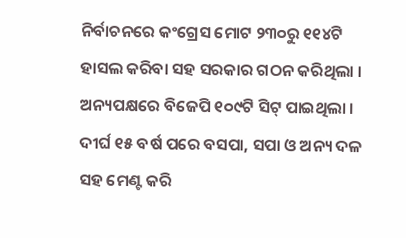ନିର୍ବାଚନରେ କଂଗ୍ରେସ ମୋଟ ୨୩୦ରୁ ୧୧୪ଟି ହାସଲ କରିବା ସହ ସରକାର ଗଠନ କରିଥିଲା । ଅନ୍ୟପକ୍ଷରେ ବିଜେପି ୧୦୯ଟି ସିଟ୍ ପାଇଥିଲା । ଦୀର୍ଘ ୧୫ ବର୍ଷ ପରେ ବସପା, ସପା ଓ ଅନ୍ୟ ଦଳ ସହ ମେଣ୍ଟ କରି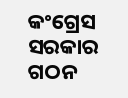କଂଗ୍ରେସ ସରକାର ଗଠନ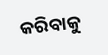କରିବାକୁ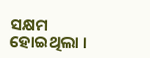ସକ୍ଷମ ହୋଇଥିଲା ।